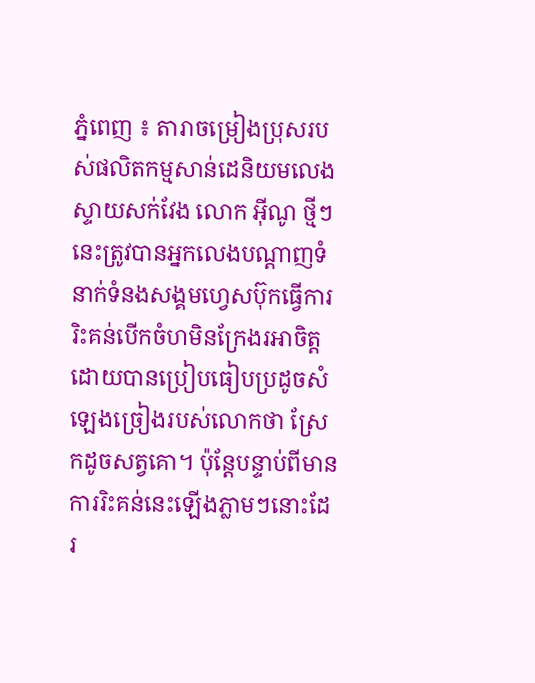ភ្នំពេញ ៖ តារាចម្រៀងប្រុសរបស់ផលិតកម្មសាន់ដេនិយមលេងស្ទាយសក់វែង លោក អ៊ីណូ ថ្មីៗនេះត្រូវបានអ្នកលេងបណ្ដាញទំនាក់ទំនងសង្គមហ្វេសប៊ុកធ្វើការរិះគន់បើកចំហមិនក្រែងរអាចិត្ត ដោយបានប្រៀបធៀបប្រដូចសំឡេងច្រៀងរបស់លោកថា ស្រែកដូចសត្វគោ។ ប៉ុន្តែបន្ទាប់ពីមានការរិះគន់នេះឡើងភ្លាមៗនោះដែរ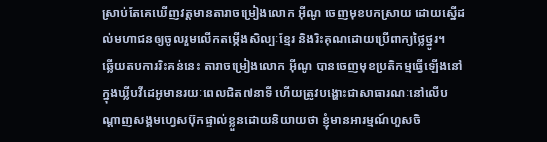ស្រាប់តែគេឃើញវត្តមានតារាចម្រៀងលោក អ៊ីណូ ចេញមុខបកស្រាយ ដោយស្នើដល់មហាជនឲ្យចូលរួមលើកតម្កើងសិល្បៈខ្មែរ និងរិះគុណដោយប្រើពាក្យថ្លៃថ្នូរ។
ឆ្លើយតបការរិះគន់នេះ តារាចម្រៀងលោក អ៊ីណូ បានចេញមុខប្រតិកម្មធ្វើឡើងនៅក្នុងឃ្លីបវីដេអូមានរយៈពេលជិត៧នាទី ហើយត្រូវបង្ហោះជាសាធារណៈនៅលើបណ្ដាញសង្គមហ្វេសប៊ុកផ្ទាល់ខ្លួនដោយនិយាយថា ខ្ញុំមានអារម្មណ៍ហួសចិ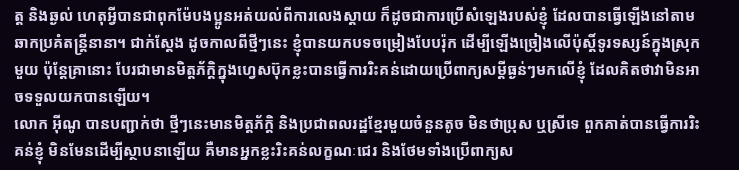ត្ត និងឆ្ងល់ ហេតុអ្វីបានជាពុកម៉ែបងប្អូនអត់យល់ពីការលេងស្តាយ ក៏ដូចជាការប្រើសំឡេងរបស់ខ្ញុំ ដែលបានធ្វើឡើងនៅតាមឆាកប្រគំតន្ត្រីនានា។ ជាក់ស្ដែង ដូចកាលពីថ្មីៗនេះ ខ្ញុំបានយកបទចម្រៀងបែបរ៉ុក ដើម្បីឡើងច្រៀងលើប៉ុស្តិ៍ទូរទស្សន៍ក្នុងស្រុកមួយ ប៉ុន្តែគ្រានោះ បែរជាមានមិត្តភ័ក្ដិក្នុងហ្វេសប៊ុកខ្លះបានធ្វើការរិះគន់ដោយប្រើពាក្យសម្ដីធ្ងន់ៗមកលើខ្ញុំ ដែលគិតថាវាមិនអាចទទួលយកបានឡើយ។
លោក អ៊ីណូ បានបញ្ជាក់ថា ថ្មីៗនេះមានមិត្តភ័ក្ដិ និងប្រជាពលរដ្ឋខ្មែរមួយចំនួនតូច មិនថាប្រុស ឬស្រីទេ ពួកគាត់បានធ្វើការរិះគន់ខ្ញុំ មិនមែនដើម្បីស្ថាបនាឡើយ គឺមានអ្នកខ្លះរិះគន់លក្ខណៈជេរ និងថែមទាំងប្រើពាក្យស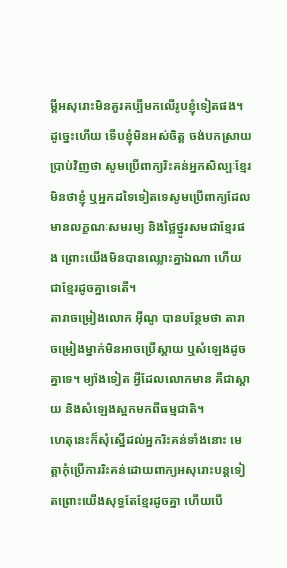ម្ដីអសុរោះមិនគួរគប្បីមកលើរូបខ្ញុំទៀតផង។ ដូច្នេះហើយ ទើបខ្ញុំមិនអស់ចិត្ត ចង់បកស្រាយប្រាប់វិញថា សូមប្រើពាក្យរិះគន់អ្នកសិល្បៈខ្មែរ មិនថាខ្ញុំ ឬអ្នកដទៃទៀតទេសូមប្រើពាក្យដែលមានលក្ខណៈសមរម្យ និងថ្លៃថ្នូរសមជាខ្មែរផង ព្រោះយើងមិនបានឈ្លោះគ្នាឯណា ហើយជាខ្មែរដូចគ្នាទេតើ។
តារាចម្រៀងលោក អ៊ីណូ បានបន្ថែមថា តារាចម្រៀងម្នាក់មិនអាចប្រើស្តាយ ឬសំឡេងដូចគ្នាទេ។ ម្យ៉ាងទៀត អ្វីដែលលោកមាន គឺជាស្តាយ និងសំឡេងស្អកមកពីធម្មជាតិ។
ហេតុនេះក៏សុំស្នើដល់អ្នករិះគន់ទាំងនោះ មេត្តាកុំប្រើការរិះគន់ដោយពាក្យអសុរោះបន្តទៀតព្រោះយើងសុទ្ធតែខ្មែរដូចគ្នា ហើយបើ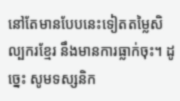នៅតែមានបែបនេះទៀតតម្លៃសិល្បករខ្មែរ នឹងមានការធ្លាក់ចុះ។ ដូច្នេះ សូមទស្សនិក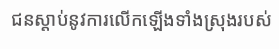ជនស្តាប់នូវការលើកឡើងទាំងស្រុងរបស់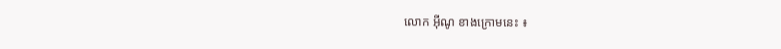លោក អ៊ីណូ ខាងក្រោមនេះ ៖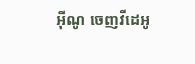អ៊ីណូ ចេញវីដេអូ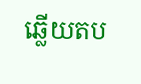ឆ្លើយតប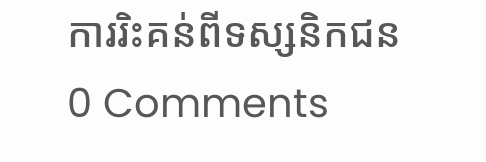ការរិះគន់ពីទស្សនិកជន
0 Comments